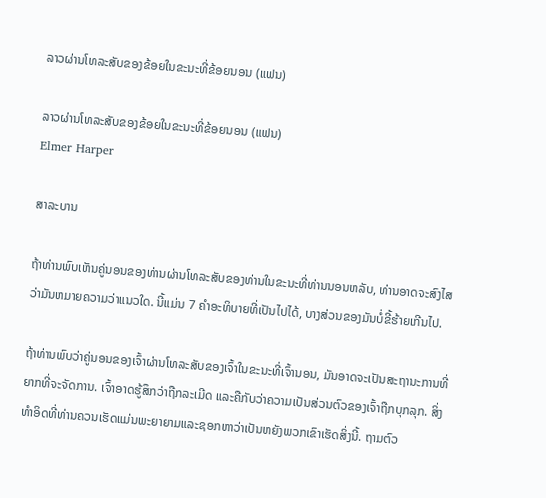ລາວຜ່ານໂທລະສັບຂອງຂ້ອຍໃນຂະນະທີ່ຂ້ອຍນອນ (ແຟນ)

ລາວຜ່ານໂທລະສັບຂອງຂ້ອຍໃນຂະນະທີ່ຂ້ອຍນອນ (ແຟນ)
Elmer Harper

ສາລະບານ

ຖ້າທ່ານພົບເຫັນຄູ່ນອນຂອງທ່ານຜ່ານໂທລະສັບຂອງທ່ານໃນຂະນະທີ່ທ່ານນອນຫລັບ, ທ່ານອາດຈະສົງໄສວ່າມັນຫມາຍຄວາມວ່າແນວໃດ. ນີ້ແມ່ນ 7 ຄໍາອະທິບາຍທີ່ເປັນໄປໄດ້, ບາງສ່ວນຂອງມັນບໍ່ຂີ້ຮ້າຍເກີນໄປ.

ຖ້າທ່ານພົບວ່າຄູ່ນອນຂອງເຈົ້າຜ່ານໂທລະສັບຂອງເຈົ້າໃນຂະນະທີ່ເຈົ້ານອນ, ມັນອາດຈະເປັນສະຖານະການທີ່ຍາກທີ່ຈະຈັດການ. ເຈົ້າອາດຮູ້ສຶກວ່າຖືກລະເມີດ ແລະຄືກັບວ່າຄວາມເປັນສ່ວນຕົວຂອງເຈົ້າຖືກບຸກລຸກ. ສິ່ງທໍາອິດທີ່ທ່ານຄວນເຮັດແມ່ນພະຍາຍາມແລະຊອກຫາວ່າເປັນຫຍັງພວກເຂົາເຮັດສິ່ງນີ້. ຖາມຕົວ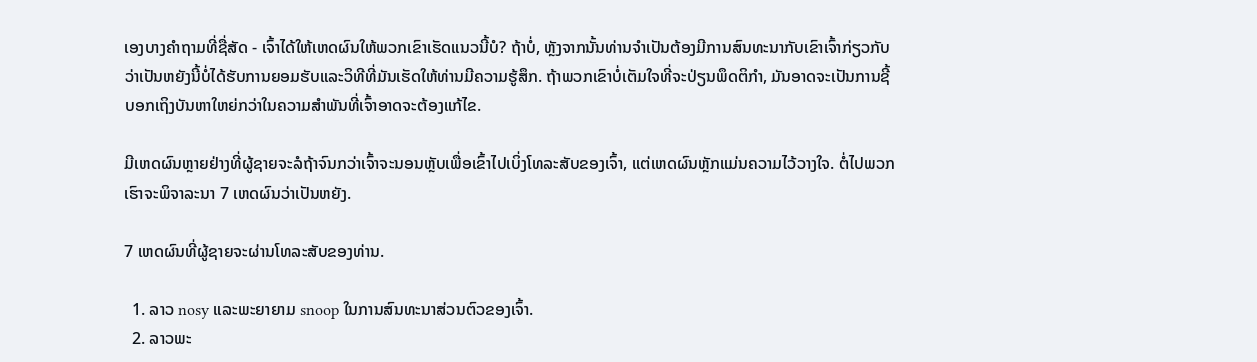ເອງບາງຄໍາຖາມທີ່ຊື່ສັດ - ເຈົ້າໄດ້ໃຫ້ເຫດຜົນໃຫ້ພວກເຂົາເຮັດແນວນີ້ບໍ? ຖ້າບໍ່, ຫຼັງຈາກນັ້ນທ່ານຈໍາເປັນຕ້ອງມີການສົນທະນາກັບເຂົາເຈົ້າກ່ຽວກັບວ່າເປັນຫຍັງນີ້ບໍ່ໄດ້ຮັບການຍອມຮັບແລະວິທີທີ່ມັນເຮັດໃຫ້ທ່ານມີຄວາມຮູ້ສຶກ. ຖ້າພວກເຂົາບໍ່ເຕັມໃຈທີ່ຈະປ່ຽນພຶດຕິກຳ, ມັນອາດຈະເປັນການຊີ້ບອກເຖິງບັນຫາໃຫຍ່ກວ່າໃນຄວາມສຳພັນທີ່ເຈົ້າອາດຈະຕ້ອງແກ້ໄຂ.

ມີເຫດຜົນຫຼາຍຢ່າງທີ່ຜູ້ຊາຍຈະລໍຖ້າຈົນກວ່າເຈົ້າຈະນອນຫຼັບເພື່ອເຂົ້າໄປເບິ່ງໂທລະສັບຂອງເຈົ້າ, ແຕ່ເຫດຜົນຫຼັກແມ່ນຄວາມໄວ້ວາງໃຈ. ຕໍ່ໄປພວກເຮົາຈະພິຈາລະນາ 7 ເຫດຜົນວ່າເປັນຫຍັງ.

7 ເຫດຜົນທີ່ຜູ້ຊາຍຈະຜ່ານໂທລະສັບຂອງທ່ານ.

  1. ລາວ nosy ແລະພະຍາຍາມ snoop ໃນການສົນທະນາສ່ວນຕົວຂອງເຈົ້າ.
  2. ລາວພະ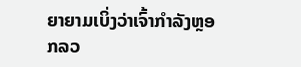ຍາຍາມເບິ່ງວ່າເຈົ້າກໍາລັງຫຼອກລວ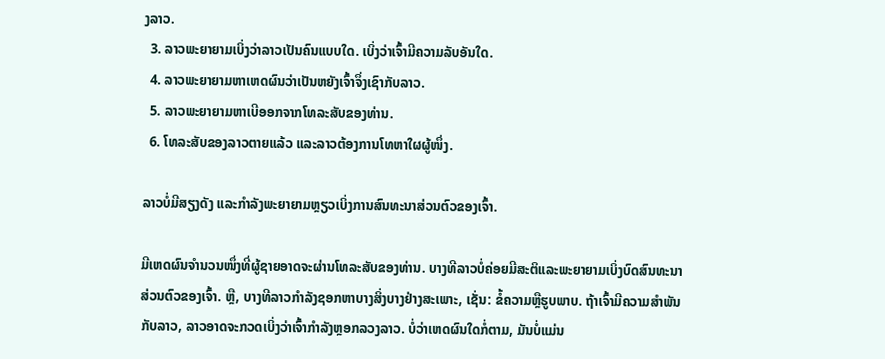ງລາວ.
  3. ລາວພະຍາຍາມເບິ່ງວ່າລາວເປັນຄົນແບບໃດ. ເບິ່ງວ່າເຈົ້າມີຄວາມລັບອັນໃດ.
  4. ລາວພະຍາຍາມຫາເຫດຜົນວ່າເປັນຫຍັງເຈົ້າຈຶ່ງເຊົາກັບລາວ.
  5. ລາວພະຍາຍາມຫາເບີອອກຈາກໂທລະສັບຂອງທ່ານ.
  6. ໂທລະສັບຂອງລາວຕາຍແລ້ວ ແລະລາວຕ້ອງການໂທຫາໃຜຜູ້ໜຶ່ງ.

ລາວບໍ່ມີສຽງດັງ ແລະກຳລັງພະຍາຍາມຫຼຽວເບິ່ງການສົນທະນາສ່ວນຕົວຂອງເຈົ້າ.

ມີເຫດຜົນຈຳນວນໜຶ່ງທີ່ຜູ້ຊາຍອາດຈະຜ່ານໂທລະສັບຂອງທ່ານ. ບາງທີລາວບໍ່ຄ່ອຍມີສະຕິແລະພະຍາຍາມເບິ່ງບົດສົນທະນາສ່ວນຕົວຂອງເຈົ້າ. ຫຼື, ບາງທີລາວກໍາລັງຊອກຫາບາງສິ່ງບາງຢ່າງສະເພາະ, ເຊັ່ນ: ຂໍ້ຄວາມຫຼືຮູບພາບ. ຖ້າເຈົ້າມີຄວາມສໍາພັນກັບລາວ, ລາວອາດຈະກວດເບິ່ງວ່າເຈົ້າກໍາລັງຫຼອກລວງລາວ. ບໍ່ວ່າເຫດຜົນໃດກໍ່ຕາມ, ມັນບໍ່ແມ່ນ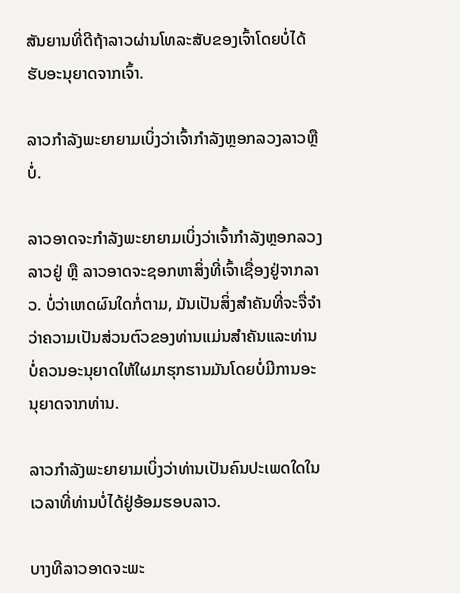ສັນຍານທີ່ດີຖ້າລາວຜ່ານໂທລະສັບຂອງເຈົ້າໂດຍບໍ່ໄດ້ຮັບອະນຸຍາດຈາກເຈົ້າ.

ລາວກຳລັງພະຍາຍາມເບິ່ງວ່າເຈົ້າກຳລັງຫຼອກລວງລາວຫຼືບໍ່.

ລາວອາດຈະກຳລັງພະຍາຍາມເບິ່ງວ່າເຈົ້າກຳລັງຫຼອກລວງລາວຢູ່ ຫຼື ລາວອາດຈະຊອກຫາສິ່ງທີ່ເຈົ້າເຊື່ອງຢູ່ຈາກລາວ. ບໍ່ວ່າເຫດຜົນໃດກໍ່ຕາມ, ມັນເປັນສິ່ງສໍາຄັນທີ່ຈະຈື່ຈໍາວ່າຄວາມເປັນສ່ວນຕົວຂອງທ່ານແມ່ນສໍາຄັນແລະທ່ານບໍ່ຄວນອະນຸຍາດໃຫ້ໃຜມາຮຸກຮານມັນໂດຍບໍ່ມີການອະນຸຍາດຈາກທ່ານ.

ລາວກໍາລັງພະຍາຍາມເບິ່ງວ່າທ່ານເປັນຄົນປະເພດໃດໃນເວລາທີ່ທ່ານບໍ່ໄດ້ຢູ່ອ້ອມຮອບລາວ.

ບາງທີລາວອາດຈະພະ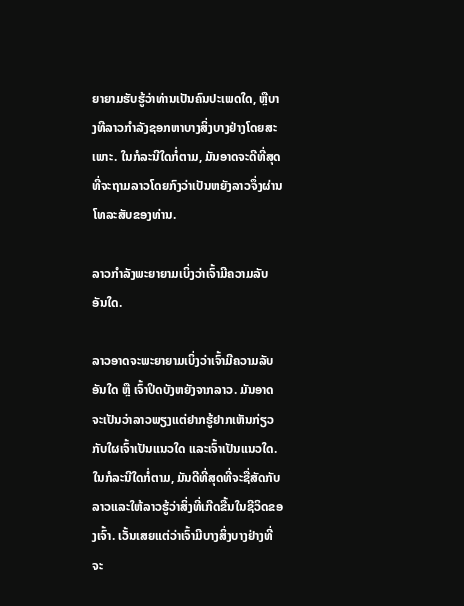ຍາຍາມຮັບຮູ້ວ່າທ່ານເປັນຄົນປະເພດໃດ, ຫຼືບາງທີລາວກໍາລັງຊອກຫາບາງສິ່ງບາງຢ່າງໂດຍສະເພາະ. ໃນກໍລະນີໃດກໍ່ຕາມ, ມັນອາດຈະດີທີ່ສຸດທີ່ຈະຖາມລາວໂດຍກົງວ່າເປັນຫຍັງລາວຈຶ່ງຜ່ານໂທລະສັບຂອງທ່ານ.

ລາວກຳລັງພະຍາຍາມເບິ່ງວ່າເຈົ້າມີຄວາມລັບອັນໃດ.

ລາວອາດຈະພະຍາຍາມເບິ່ງວ່າເຈົ້າມີຄວາມລັບອັນໃດ ຫຼື ເຈົ້າປິດບັງຫຍັງຈາກລາວ. ມັນອາດຈະເປັນວ່າລາວພຽງແຕ່ຢາກຮູ້ຢາກເຫັນກ່ຽວກັບໃຜເຈົ້າເປັນແນວໃດ ແລະເຈົ້າເປັນແນວໃດ. ໃນກໍລະນີໃດກໍ່ຕາມ, ມັນດີທີ່ສຸດທີ່ຈະຊື່ສັດກັບລາວແລະໃຫ້ລາວຮູ້ວ່າສິ່ງທີ່ເກີດຂື້ນໃນຊີວິດຂອງເຈົ້າ. ເວັ້ນເສຍແຕ່ວ່າເຈົ້າມີບາງສິ່ງບາງຢ່າງທີ່ຈະ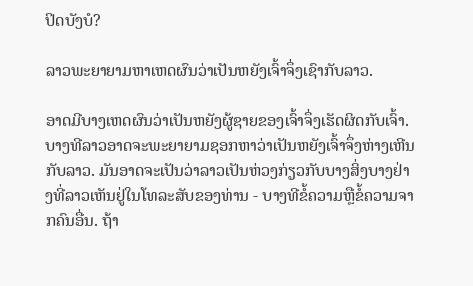ປິດບັງບໍ?

ລາວພະຍາຍາມຫາເຫດຜົນວ່າເປັນຫຍັງເຈົ້າຈຶ່ງເຊົາກັບລາວ.

ອາດມີບາງເຫດຜົນວ່າເປັນຫຍັງຜູ້ຊາຍຂອງເຈົ້າຈຶ່ງເຮັດຜິດກັບເຈົ້າ. ບາງທີລາວອາດຈະພະຍາຍາມຊອກຫາວ່າເປັນຫຍັງເຈົ້າຈຶ່ງຫ່າງເຫີນກັບລາວ. ມັນອາດຈະເປັນວ່າລາວເປັນຫ່ວງກ່ຽວກັບບາງສິ່ງບາງຢ່າງທີ່ລາວເຫັນຢູ່ໃນໂທລະສັບຂອງທ່ານ - ບາງທີຂໍ້ຄວາມຫຼືຂໍ້ຄວາມຈາກຄົນອື່ນ. ຖ້າ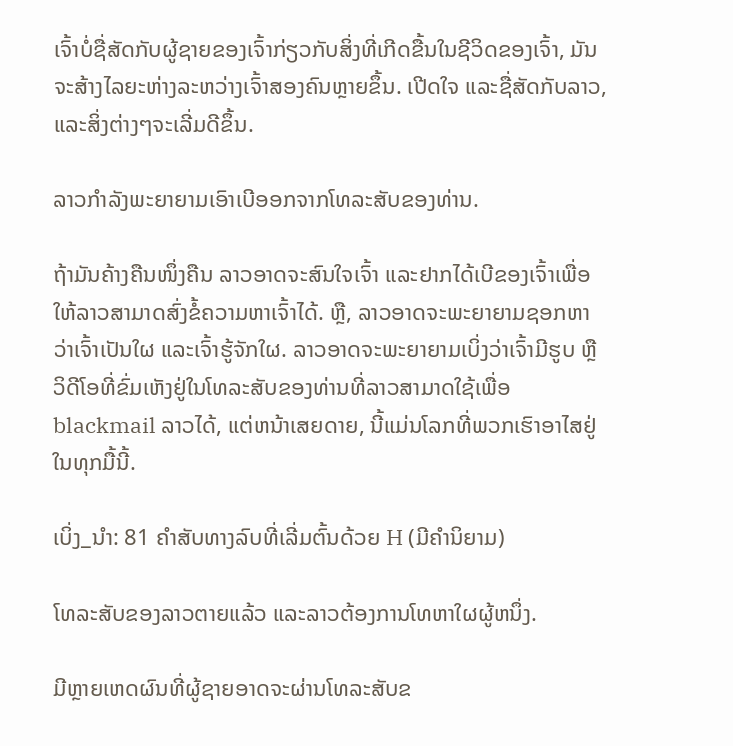ເຈົ້າບໍ່ຊື່ສັດກັບຜູ້ຊາຍຂອງເຈົ້າກ່ຽວກັບສິ່ງທີ່ເກີດຂື້ນໃນຊີວິດຂອງເຈົ້າ, ມັນຈະສ້າງໄລຍະຫ່າງລະຫວ່າງເຈົ້າສອງຄົນຫຼາຍຂຶ້ນ. ເປີດໃຈ ແລະຊື່ສັດກັບລາວ, ແລະສິ່ງຕ່າງໆຈະເລີ່ມດີຂຶ້ນ.

ລາວກຳລັງພະຍາຍາມເອົາເບີອອກຈາກໂທລະສັບຂອງທ່ານ.

ຖ້າມັນຄ້າງຄືນໜຶ່ງຄືນ ລາວອາດຈະສົນໃຈເຈົ້າ ແລະຢາກໄດ້ເບີຂອງເຈົ້າເພື່ອໃຫ້ລາວສາມາດສົ່ງຂໍ້ຄວາມຫາເຈົ້າໄດ້. ຫຼື, ລາວອາດຈະພະຍາຍາມຊອກຫາວ່າເຈົ້າເປັນໃຜ ແລະເຈົ້າຮູ້ຈັກໃຜ. ລາວອາດຈະພະຍາຍາມເບິ່ງວ່າເຈົ້າມີຮູບ ຫຼືວິດີໂອທີ່ຂົ່ມເຫັງຢູ່ໃນໂທລະສັບຂອງທ່ານທີ່ລາວສາມາດໃຊ້ເພື່ອ blackmail ລາວໄດ້, ແຕ່ຫນ້າເສຍດາຍ, ນີ້ແມ່ນໂລກທີ່ພວກເຮົາອາໄສຢູ່ໃນທຸກມື້ນີ້.

ເບິ່ງ_ນຳ: 81 ຄຳສັບທາງລົບທີ່ເລີ່ມຕົ້ນດ້ວຍ H (ມີຄຳນິຍາມ)

ໂທລະສັບຂອງລາວຕາຍແລ້ວ ແລະລາວຕ້ອງການໂທຫາໃຜຜູ້ຫນຶ່ງ.

ມີຫຼາຍເຫດຜົນທີ່ຜູ້ຊາຍອາດຈະຜ່ານໂທລະສັບຂ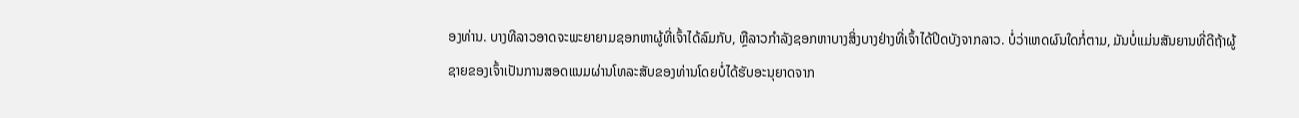ອງທ່ານ. ບາງທີລາວອາດຈະພະຍາຍາມຊອກຫາຜູ້ທີ່ເຈົ້າໄດ້ລົມກັບ, ຫຼືລາວກໍາລັງຊອກຫາບາງສິ່ງບາງຢ່າງທີ່ເຈົ້າໄດ້ປິດບັງຈາກລາວ. ບໍ່ວ່າເຫດຜົນໃດກໍ່ຕາມ, ມັນບໍ່ແມ່ນສັນຍານທີ່ດີຖ້າຜູ້ຊາຍຂອງເຈົ້າເປັນການສອດແນມຜ່ານໂທລະສັບຂອງທ່ານໂດຍບໍ່ໄດ້ຮັບອະນຸຍາດຈາກ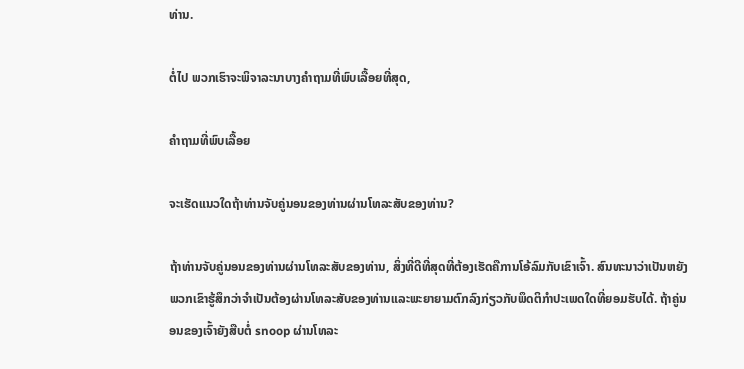ທ່ານ.

ຕໍ່ໄປ ພວກເຮົາຈະພິຈາລະນາບາງຄໍາຖາມທີ່ພົບເລື້ອຍທີ່ສຸດ,

ຄຳຖາມທີ່ພົບເລື້ອຍ

ຈະເຮັດແນວໃດຖ້າທ່ານຈັບຄູ່ນອນຂອງທ່ານຜ່ານໂທລະສັບຂອງທ່ານ?

ຖ້າທ່ານຈັບຄູ່ນອນຂອງທ່ານຜ່ານໂທລະສັບຂອງທ່ານ, ສິ່ງທີ່ດີທີ່ສຸດທີ່ຕ້ອງເຮັດຄືການໂອ້ລົມກັບເຂົາເຈົ້າ. ສົນທະນາວ່າເປັນຫຍັງພວກເຂົາຮູ້ສຶກວ່າຈໍາເປັນຕ້ອງຜ່ານໂທລະສັບຂອງທ່ານແລະພະຍາຍາມຕົກລົງກ່ຽວກັບພຶດຕິກໍາປະເພດໃດທີ່ຍອມຮັບໄດ້. ຖ້າຄູ່ນອນຂອງເຈົ້າຍັງສືບຕໍ່ snoop ຜ່ານໂທລະ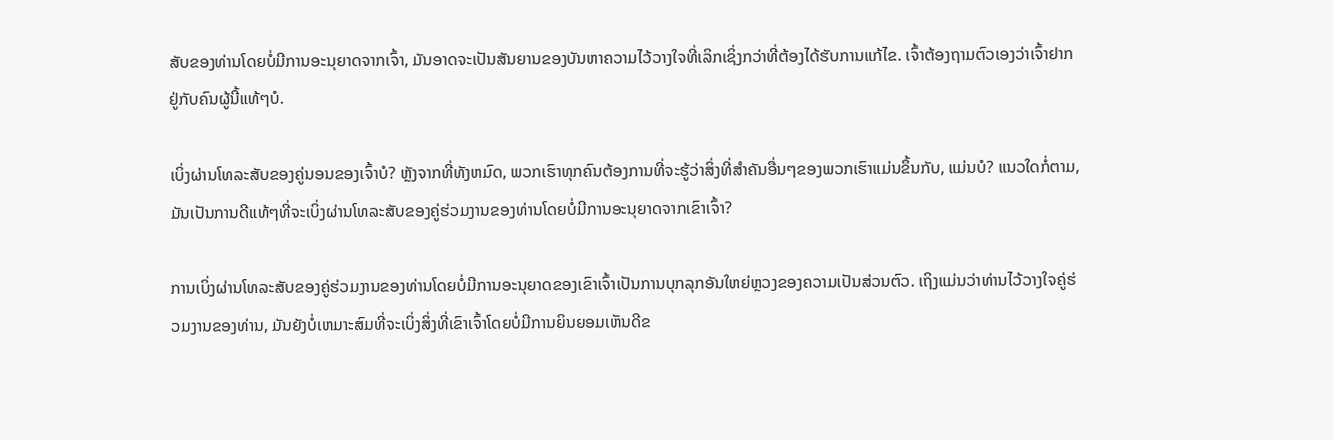ສັບຂອງທ່ານໂດຍບໍ່ມີການອະນຸຍາດຈາກເຈົ້າ, ມັນອາດຈະເປັນສັນຍານຂອງບັນຫາຄວາມໄວ້ວາງໃຈທີ່ເລິກເຊິ່ງກວ່າທີ່ຕ້ອງໄດ້ຮັບການແກ້ໄຂ. ເຈົ້າຕ້ອງຖາມຕົວເອງວ່າເຈົ້າຢາກຢູ່ກັບຄົນຜູ້ນີ້ແທ້ໆບໍ.

ເບິ່ງຜ່ານໂທລະສັບຂອງຄູ່ນອນຂອງເຈົ້າບໍ? ຫຼັງຈາກທີ່ທັງຫມົດ, ພວກເຮົາທຸກຄົນຕ້ອງການທີ່ຈະຮູ້ວ່າສິ່ງທີ່ສໍາຄັນອື່ນໆຂອງພວກເຮົາແມ່ນຂຶ້ນກັບ, ແມ່ນບໍ? ແນວໃດກໍ່ຕາມ, ມັນເປັນການດີແທ້ໆທີ່ຈະເບິ່ງຜ່ານໂທລະສັບຂອງຄູ່ຮ່ວມງານຂອງທ່ານໂດຍບໍ່ມີການອະນຸຍາດຈາກເຂົາເຈົ້າ?

ການເບິ່ງຜ່ານໂທລະສັບຂອງຄູ່ຮ່ວມງານຂອງທ່ານໂດຍບໍ່ມີການອະນຸຍາດຂອງເຂົາເຈົ້າເປັນການບຸກລຸກອັນໃຫຍ່ຫຼວງຂອງຄວາມເປັນສ່ວນຕົວ. ເຖິງແມ່ນວ່າທ່ານໄວ້ວາງໃຈຄູ່ຮ່ວມງານຂອງທ່ານ, ມັນຍັງບໍ່ເຫມາະສົມທີ່ຈະເບິ່ງສິ່ງທີ່ເຂົາເຈົ້າໂດຍບໍ່ມີການຍິນຍອມເຫັນດີຂ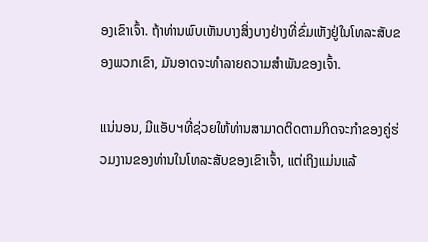ອງເຂົາເຈົ້າ. ຖ້າທ່ານພົບເຫັນບາງສິ່ງບາງຢ່າງທີ່ຂົ່ມເຫັງຢູ່ໃນໂທລະສັບຂອງພວກເຂົາ, ມັນອາດຈະທໍາລາຍຄວາມສໍາພັນຂອງເຈົ້າ.

ແນ່ນອນ, ມີແອັບຯທີ່ຊ່ວຍໃຫ້ທ່ານສາມາດຕິດຕາມກິດຈະກໍາຂອງຄູ່ຮ່ວມງານຂອງທ່ານໃນໂທລະສັບຂອງເຂົາເຈົ້າ, ແຕ່ເຖິງແມ່ນແລ້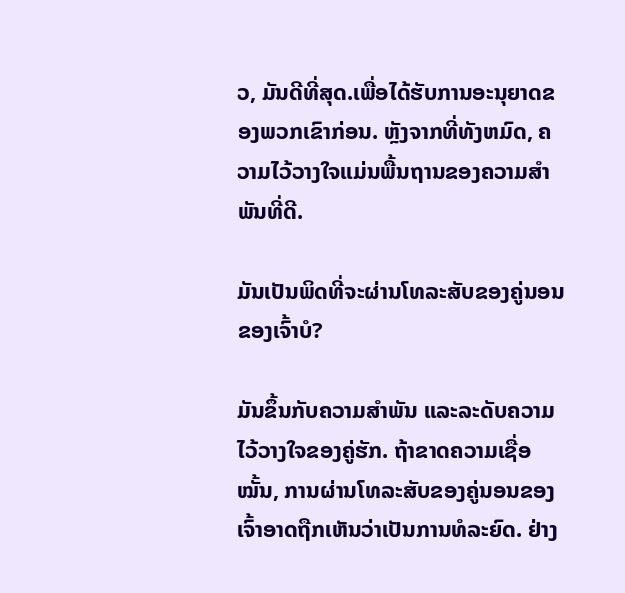ວ, ມັນດີທີ່ສຸດ.ເພື່ອໄດ້ຮັບການອະນຸຍາດຂອງພວກເຂົາກ່ອນ. ຫຼັງຈາກທີ່ທັງຫມົດ, ຄວາມໄວ້ວາງໃຈແມ່ນພື້ນຖານຂອງຄວາມສຳພັນທີ່ດີ.

ມັນເປັນພິດທີ່ຈະຜ່ານໂທລະສັບຂອງຄູ່ນອນຂອງເຈົ້າບໍ?

ມັນຂຶ້ນກັບຄວາມສຳພັນ ແລະລະດັບຄວາມໄວ້ວາງໃຈຂອງຄູ່ຮັກ. ຖ້າຂາດຄວາມເຊື່ອໝັ້ນ, ການຜ່ານໂທລະສັບຂອງຄູ່ນອນຂອງເຈົ້າອາດຖືກເຫັນວ່າເປັນການທໍລະຍົດ. ຢ່າງ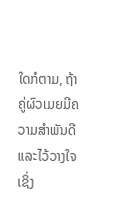ໃດກໍຕາມ, ຖ້າຄູ່ຜົວເມຍມີຄວາມສໍາພັນດີແລະໄວ້ວາງໃຈເຊິ່ງ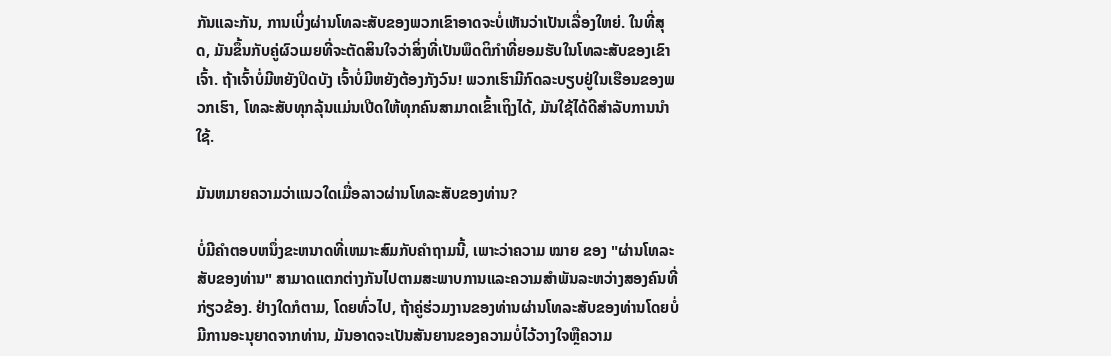ກັນແລະກັນ, ການເບິ່ງຜ່ານໂທລະສັບຂອງພວກເຂົາອາດຈະບໍ່ເຫັນວ່າເປັນເລື່ອງໃຫຍ່. ໃນທີ່ສຸດ, ມັນຂຶ້ນກັບຄູ່ຜົວເມຍທີ່ຈະຕັດສິນໃຈວ່າສິ່ງທີ່ເປັນພຶດຕິກໍາທີ່ຍອມຮັບໃນໂທລະສັບຂອງເຂົາເຈົ້າ. ຖ້າເຈົ້າບໍ່ມີຫຍັງປິດບັງ ເຈົ້າບໍ່ມີຫຍັງຕ້ອງກັງວົນ! ພວກເຮົາມີກົດລະບຽບຢູ່ໃນເຮືອນຂອງພວກເຮົາ, ໂທລະສັບທຸກລຸ້ນແມ່ນເປີດໃຫ້ທຸກຄົນສາມາດເຂົ້າເຖິງໄດ້, ມັນໃຊ້ໄດ້ດີສໍາລັບການນໍາໃຊ້.

ມັນຫມາຍຄວາມວ່າແນວໃດເມື່ອລາວຜ່ານໂທລະສັບຂອງທ່ານ?

ບໍ່ມີຄໍາຕອບຫນຶ່ງຂະຫນາດທີ່ເຫມາະສົມກັບຄໍາຖາມນີ້, ເພາະວ່າຄວາມ ໝາຍ ຂອງ "ຜ່ານໂທລະສັບຂອງທ່ານ" ສາມາດແຕກຕ່າງກັນໄປຕາມສະພາບການແລະຄວາມສໍາພັນລະຫວ່າງສອງຄົນທີ່ກ່ຽວຂ້ອງ. ຢ່າງໃດກໍຕາມ, ໂດຍທົ່ວໄປ, ຖ້າຄູ່ຮ່ວມງານຂອງທ່ານຜ່ານໂທລະສັບຂອງທ່ານໂດຍບໍ່ມີການອະນຸຍາດຈາກທ່ານ, ມັນອາດຈະເປັນສັນຍານຂອງຄວາມບໍ່ໄວ້ວາງໃຈຫຼືຄວາມ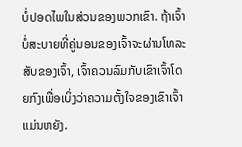ບໍ່ປອດໄພໃນສ່ວນຂອງພວກເຂົາ. ຖ້າເຈົ້າບໍ່ສະບາຍທີ່ຄູ່ນອນຂອງເຈົ້າຈະຜ່ານໂທລະສັບຂອງເຈົ້າ, ເຈົ້າຄວນລົມກັບເຂົາເຈົ້າໂດຍກົງເພື່ອເບິ່ງວ່າຄວາມຕັ້ງໃຈຂອງເຂົາເຈົ້າແມ່ນຫຍັງ.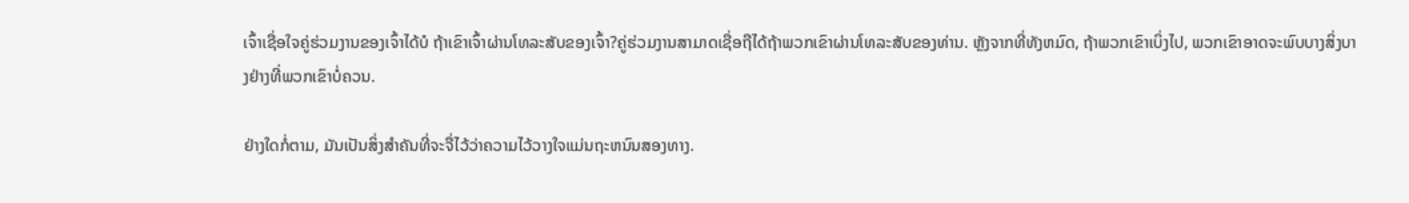ເຈົ້າເຊື່ອໃຈຄູ່ຮ່ວມງານຂອງເຈົ້າໄດ້ບໍ ຖ້າເຂົາເຈົ້າຜ່ານໂທລະສັບຂອງເຈົ້າ?ຄູ່ຮ່ວມງານສາມາດເຊື່ອຖືໄດ້ຖ້າພວກເຂົາຜ່ານໂທລະສັບຂອງທ່ານ. ຫຼັງຈາກທີ່ທັງຫມົດ, ຖ້າພວກເຂົາເບິ່ງໄປ, ພວກເຂົາອາດຈະພົບບາງສິ່ງບາງຢ່າງທີ່ພວກເຂົາບໍ່ຄວນ.

ຢ່າງໃດກໍ່ຕາມ, ມັນເປັນສິ່ງສໍາຄັນທີ່ຈະຈື່ໄວ້ວ່າຄວາມໄວ້ວາງໃຈແມ່ນຖະຫນົນສອງທາງ.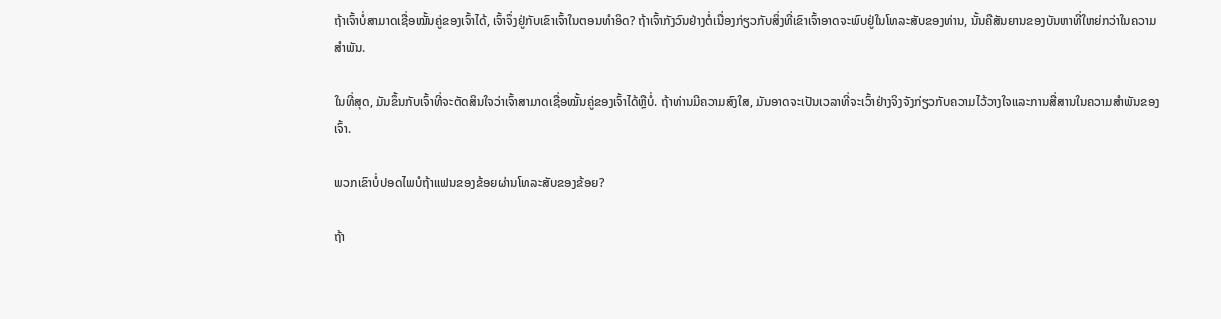ຖ້າເຈົ້າບໍ່ສາມາດເຊື່ອໝັ້ນຄູ່ຂອງເຈົ້າໄດ້, ເຈົ້າຈຶ່ງຢູ່ກັບເຂົາເຈົ້າໃນຕອນທຳອິດ? ຖ້າເຈົ້າກັງວົນຢ່າງຕໍ່ເນື່ອງກ່ຽວກັບສິ່ງທີ່ເຂົາເຈົ້າອາດຈະພົບຢູ່ໃນໂທລະສັບຂອງທ່ານ, ນັ້ນຄືສັນຍານຂອງບັນຫາທີ່ໃຫຍ່ກວ່າໃນຄວາມສຳພັນ.

ໃນທີ່ສຸດ, ມັນຂຶ້ນກັບເຈົ້າທີ່ຈະຕັດສິນໃຈວ່າເຈົ້າສາມາດເຊື່ອໝັ້ນຄູ່ຂອງເຈົ້າໄດ້ຫຼືບໍ່. ຖ້າທ່ານມີຄວາມສົງໃສ, ມັນອາດຈະເປັນເວລາທີ່ຈະເວົ້າຢ່າງຈິງຈັງກ່ຽວກັບຄວາມໄວ້ວາງໃຈແລະການສື່ສານໃນຄວາມສໍາພັນຂອງເຈົ້າ.

ພວກເຂົາບໍ່ປອດໄພບໍຖ້າແຟນຂອງຂ້ອຍຜ່ານໂທລະສັບຂອງຂ້ອຍ?

ຖ້າ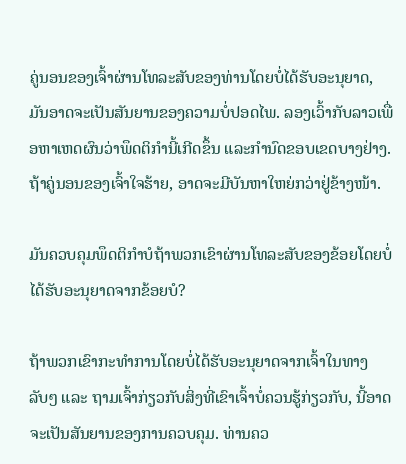ຄູ່ນອນຂອງເຈົ້າຜ່ານໂທລະສັບຂອງທ່ານໂດຍບໍ່ໄດ້ຮັບອະນຸຍາດ, ມັນອາດຈະເປັນສັນຍານຂອງຄວາມບໍ່ປອດໄພ. ລອງເວົ້າກັບລາວເພື່ອຫາເຫດຜົນວ່າພຶດຕິກຳນີ້ເກີດຂຶ້ນ ແລະກໍານົດຂອບເຂດບາງຢ່າງ. ຖ້າຄູ່ນອນຂອງເຈົ້າໃຈຮ້າຍ, ອາດຈະມີບັນຫາໃຫຍ່ກວ່າຢູ່ຂ້າງໜ້າ.

ມັນຄວບຄຸມພຶດຕິກຳບໍຖ້າພວກເຂົາຜ່ານໂທລະສັບຂອງຂ້ອຍໂດຍບໍ່ໄດ້ຮັບອະນຸຍາດຈາກຂ້ອຍບໍ?

ຖ້າພວກເຂົາກະທຳການໂດຍບໍ່ໄດ້ຮັບອະນຸຍາດຈາກເຈົ້າໃນທາງລັບໆ ແລະ ຖາມເຈົ້າກ່ຽວກັບສິ່ງທີ່ເຂົາເຈົ້າບໍ່ຄວນຮູ້ກ່ຽວກັບ, ນີ້ອາດຈະເປັນສັນຍານຂອງການຄວບຄຸມ. ທ່ານຄວ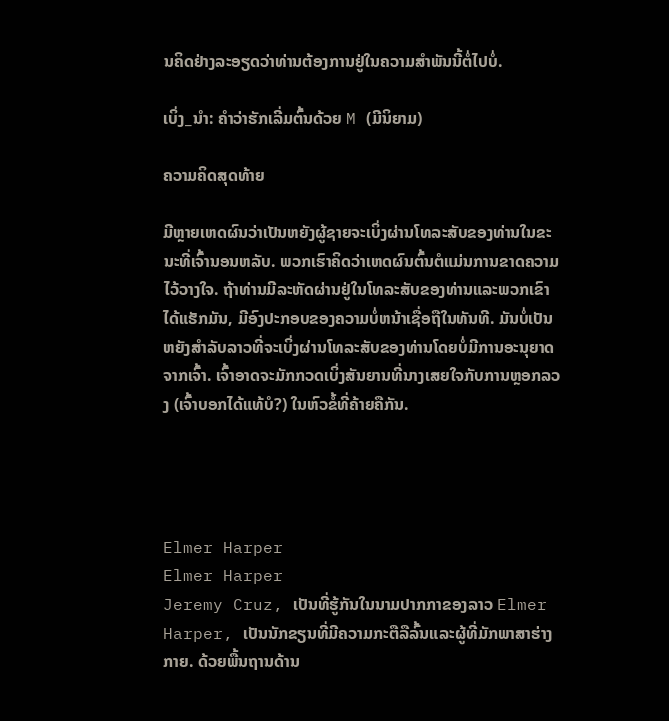ນຄິດຢ່າງລະອຽດວ່າທ່ານຕ້ອງການຢູ່ໃນຄວາມສຳພັນນີ້ຕໍ່ໄປບໍ່.

ເບິ່ງ_ນຳ: ຄຳວ່າຮັກເລີ່ມຕົ້ນດ້ວຍ M (ມີນິຍາມ)

ຄວາມຄິດສຸດທ້າຍ

ມີຫຼາຍເຫດຜົນວ່າເປັນຫຍັງຜູ້ຊາຍຈະເບິ່ງຜ່ານໂທລະສັບຂອງທ່ານໃນຂະນະທີ່ເຈົ້ານອນຫລັບ. ພວກເຮົາຄິດວ່າເຫດຜົນຕົ້ນຕໍແມ່ນການຂາດຄວາມໄວ້ວາງໃຈ. ຖ້າທ່ານມີລະຫັດຜ່ານຢູ່ໃນໂທລະສັບຂອງທ່ານແລະພວກເຂົາໄດ້ແຮັກມັນ, ມີອົງປະກອບຂອງຄວາມບໍ່ຫນ້າເຊື່ອຖືໃນທັນທີ. ມັນບໍ່ເປັນຫຍັງສໍາລັບລາວທີ່ຈະເບິ່ງຜ່ານໂທລະສັບຂອງທ່ານໂດຍບໍ່ມີການອະນຸຍາດຈາກເຈົ້າ. ເຈົ້າອາດຈະມັກກວດເບິ່ງສັນຍານທີ່ນາງເສຍໃຈກັບການຫຼອກລວງ (ເຈົ້າບອກໄດ້ແທ້ບໍ?) ໃນຫົວຂໍ້ທີ່ຄ້າຍຄືກັນ.




Elmer Harper
Elmer Harper
Jeremy Cruz, ເປັນທີ່ຮູ້ກັນໃນນາມປາກກາຂອງລາວ Elmer Harper, ເປັນນັກຂຽນທີ່ມີຄວາມກະຕືລືລົ້ນແລະຜູ້ທີ່ມັກພາສາຮ່າງກາຍ. ດ້ວຍພື້ນຖານດ້ານ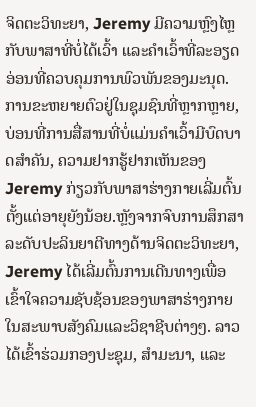ຈິດຕະວິທະຍາ, Jeremy ມີຄວາມຫຼົງໄຫຼກັບພາສາທີ່ບໍ່ໄດ້ເວົ້າ ແລະຄຳເວົ້າທີ່ລະອຽດອ່ອນທີ່ຄວບຄຸມການພົວພັນຂອງມະນຸດ. ການຂະຫຍາຍຕົວຢູ່ໃນຊຸມຊົນທີ່ຫຼາກຫຼາຍ, ບ່ອນທີ່ການສື່ສານທີ່ບໍ່ແມ່ນຄໍາເວົ້າມີບົດບາດສໍາຄັນ, ຄວາມຢາກຮູ້ຢາກເຫັນຂອງ Jeremy ກ່ຽວກັບພາສາຮ່າງກາຍເລີ່ມຕົ້ນຕັ້ງແຕ່ອາຍຸຍັງນ້ອຍ.ຫຼັງຈາກຈົບການສຶກສາລະດັບປະລິນຍາຕີທາງດ້ານຈິດຕະວິທະຍາ, Jeremy ໄດ້ເລີ່ມຕົ້ນການເດີນທາງເພື່ອເຂົ້າໃຈຄວາມຊັບຊ້ອນຂອງພາສາຮ່າງກາຍໃນສະພາບສັງຄົມແລະວິຊາຊີບຕ່າງໆ. ລາວໄດ້ເຂົ້າຮ່ວມກອງປະຊຸມ, ສຳມະນາ, ແລະ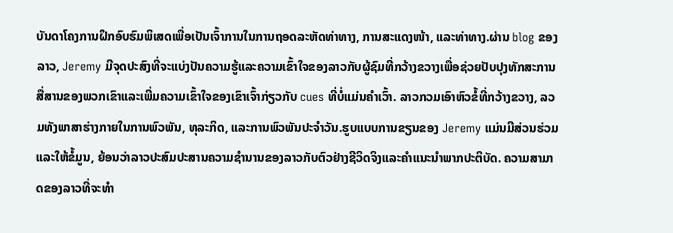ບັນດາໂຄງການຝຶກອົບຮົມພິເສດເພື່ອເປັນເຈົ້າການໃນການຖອດລະຫັດທ່າທາງ, ການສະແດງໜ້າ, ແລະທ່າທາງ.ຜ່ານ blog ຂອງລາວ, Jeremy ມີຈຸດປະສົງທີ່ຈະແບ່ງປັນຄວາມຮູ້ແລະຄວາມເຂົ້າໃຈຂອງລາວກັບຜູ້ຊົມທີ່ກວ້າງຂວາງເພື່ອຊ່ວຍປັບປຸງທັກສະການສື່ສານຂອງພວກເຂົາແລະເພີ່ມຄວາມເຂົ້າໃຈຂອງເຂົາເຈົ້າກ່ຽວກັບ cues ທີ່ບໍ່ແມ່ນຄໍາເວົ້າ. ລາວກວມເອົາຫົວຂໍ້ທີ່ກວ້າງຂວາງ, ລວມທັງພາສາຮ່າງກາຍໃນການພົວພັນ, ທຸລະກິດ, ແລະການພົວພັນປະຈໍາວັນ.ຮູບແບບການຂຽນຂອງ Jeremy ແມ່ນມີສ່ວນຮ່ວມແລະໃຫ້ຂໍ້ມູນ, ຍ້ອນວ່າລາວປະສົມປະສານຄວາມຊໍານານຂອງລາວກັບຕົວຢ່າງຊີວິດຈິງແລະຄໍາແນະນໍາພາກປະຕິບັດ. ຄວາມສາມາດຂອງລາວທີ່ຈະທໍາ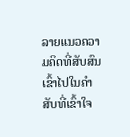ລາຍແນວຄວາມຄິດທີ່ສັບສົນເຂົ້າໄປໃນຄໍາສັບທີ່ເຂົ້າໃຈ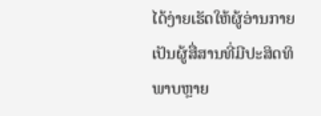ໄດ້ງ່າຍເຮັດໃຫ້ຜູ້ອ່ານກາຍເປັນຜູ້ສື່ສານທີ່ມີປະສິດທິພາບຫຼາຍ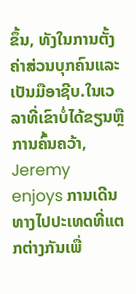ຂຶ້ນ, ທັງໃນການຕັ້ງຄ່າສ່ວນບຸກຄົນແລະເປັນມືອາຊີບ.ໃນເວລາທີ່ເຂົາບໍ່ໄດ້ຂຽນຫຼືການຄົ້ນຄວ້າ, Jeremy enjoys ການເດີນທາງໄປປະເທດທີ່ແຕກຕ່າງກັນເພື່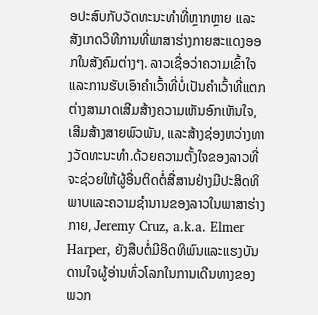ອປະສົບກັບວັດທະນະທໍາທີ່ຫຼາກຫຼາຍ ແລະສັງເກດວິທີການທີ່ພາສາຮ່າງກາຍສະແດງອອກໃນສັງຄົມຕ່າງໆ. ລາວເຊື່ອວ່າຄວາມເຂົ້າໃຈ ແລະການຮັບເອົາຄຳເວົ້າທີ່ບໍ່ເປັນຄຳເວົ້າທີ່ແຕກຕ່າງສາມາດເສີມສ້າງຄວາມເຫັນອົກເຫັນໃຈ, ເສີມສ້າງສາຍພົວພັນ, ແລະສ້າງຊ່ອງຫວ່າງທາງວັດທະນະທໍາ.ດ້ວຍຄວາມຕັ້ງໃຈຂອງລາວທີ່ຈະຊ່ວຍໃຫ້ຜູ້ອື່ນຕິດຕໍ່ສື່ສານຢ່າງມີປະສິດທິພາບແລະຄວາມຊໍານານຂອງລາວໃນພາສາຮ່າງກາຍ, Jeremy Cruz, a.k.a. Elmer Harper, ຍັງສືບຕໍ່ມີອິດທິພົນແລະແຮງບັນດານໃຈຜູ້ອ່ານທົ່ວໂລກໃນການເດີນທາງຂອງພວກ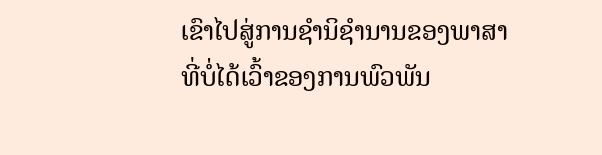ເຂົາໄປສູ່ການຊໍານິຊໍານານຂອງພາສາທີ່ບໍ່ໄດ້ເວົ້າຂອງການພົວພັນ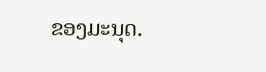ຂອງມະນຸດ.